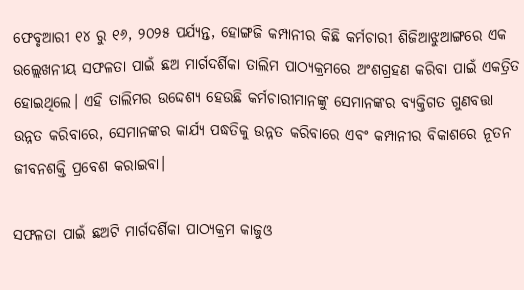ଫେବୃଆରୀ ୧୪ ରୁ ୧୬, ୨୦୨୫ ପର୍ଯ୍ୟନ୍ତ, ହୋଙ୍ଗଜି କମ୍ପାନୀର କିଛି କର୍ମଚାରୀ ଶିଜିଆଝୁଆଙ୍ଗରେ ଏକ ଉଲ୍ଲେଖନୀୟ ସଫଳତା ପାଇଁ ଛଅ ମାର୍ଗଦର୍ଶିକା ତାଲିମ ପାଠ୍ୟକ୍ରମରେ ଅଂଶଗ୍ରହଣ କରିବା ପାଇଁ ଏକତ୍ରିତ ହୋଇଥିଲେ। ଏହି ତାଲିମର ଉଦ୍ଦେଶ୍ୟ ହେଉଛି କର୍ମଚାରୀମାନଙ୍କୁ ସେମାନଙ୍କର ବ୍ୟକ୍ତିଗତ ଗୁଣବତ୍ତା ଉନ୍ନତ କରିବାରେ, ସେମାନଙ୍କର କାର୍ଯ୍ୟ ପଦ୍ଧତିକୁ ଉନ୍ନତ କରିବାରେ ଏବଂ କମ୍ପାନୀର ବିକାଶରେ ନୂତନ ଜୀବନଶକ୍ତି ପ୍ରବେଶ କରାଇବା।

ସଫଳତା ପାଇଁ ଛଅଟି ମାର୍ଗଦର୍ଶିକା ପାଠ୍ୟକ୍ରମ କାଜୁଓ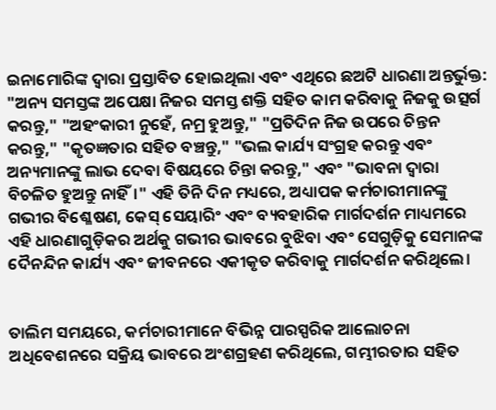ଇନାମୋରିଙ୍କ ଦ୍ୱାରା ପ୍ରସ୍ତାବିତ ହୋଇଥିଲା ଏବଂ ଏଥିରେ ଛଅଟି ଧାରଣା ଅନ୍ତର୍ଭୁକ୍ତ: "ଅନ୍ୟ ସମସ୍ତଙ୍କ ଅପେକ୍ଷା ନିଜର ସମସ୍ତ ଶକ୍ତି ସହିତ କାମ କରିବାକୁ ନିଜକୁ ଉତ୍ସର୍ଗ କରନ୍ତୁ," "ଅହଂକାରୀ ନୁହେଁ, ନମ୍ର ହୁଅନ୍ତୁ," "ପ୍ରତିଦିନ ନିଜ ଉପରେ ଚିନ୍ତନ କରନ୍ତୁ," "କୃତଜ୍ଞତାର ସହିତ ବଞ୍ଚନ୍ତୁ," "ଭଲ କାର୍ଯ୍ୟ ସଂଗ୍ରହ କରନ୍ତୁ ଏବଂ ଅନ୍ୟମାନଙ୍କୁ ଲାଭ ଦେବା ବିଷୟରେ ଚିନ୍ତା କରନ୍ତୁ," ଏବଂ "ଭାବନା ଦ୍ୱାରା ବିଚଳିତ ହୁଅନ୍ତୁ ନାହିଁ।" ଏହି ତିନି ଦିନ ମଧ୍ୟରେ, ଅଧ୍ୟାପକ କର୍ମଚାରୀମାନଙ୍କୁ ଗଭୀର ବିଶ୍ଳେଷଣ, କେସ୍ ସେୟାରିଂ ଏବଂ ବ୍ୟବହାରିକ ମାର୍ଗଦର୍ଶନ ମାଧ୍ୟମରେ ଏହି ଧାରଣାଗୁଡ଼ିକର ଅର୍ଥକୁ ଗଭୀର ଭାବରେ ବୁଝିବା ଏବଂ ସେଗୁଡ଼ିକୁ ସେମାନଙ୍କ ଦୈନନ୍ଦିନ କାର୍ଯ୍ୟ ଏବଂ ଜୀବନରେ ଏକୀକୃତ କରିବାକୁ ମାର୍ଗଦର୍ଶନ କରିଥିଲେ।


ତାଲିମ ସମୟରେ, କର୍ମଚାରୀମାନେ ବିଭିନ୍ନ ପାରସ୍ପରିକ ଆଲୋଚନା ଅଧିବେଶନରେ ସକ୍ରିୟ ଭାବରେ ଅଂଶଗ୍ରହଣ କରିଥିଲେ, ଗମ୍ଭୀରତାର ସହିତ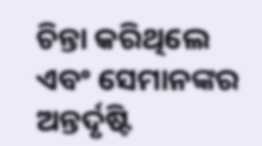ଚିନ୍ତା କରିଥିଲେ ଏବଂ ସେମାନଙ୍କର ଅନ୍ତର୍ଦୃଷ୍ଟି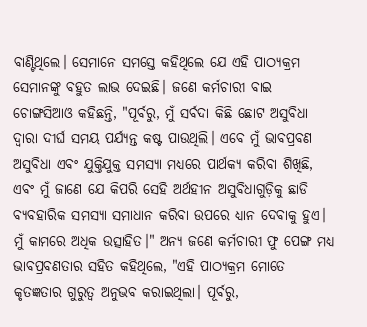ବାଣ୍ଟିଥିଲେ। ସେମାନେ ସମସ୍ତେ କହିଥିଲେ ଯେ ଏହି ପାଠ୍ୟକ୍ରମ ସେମାନଙ୍କୁ ବହୁତ ଲାଭ ଦେଇଛି। ଜଣେ କର୍ମଚାରୀ ବାଇ ଚୋଙ୍ଗସିଆଓ କହିଛନ୍ତି, "ପୂର୍ବରୁ, ମୁଁ ସର୍ବଦା କିଛି ଛୋଟ ଅସୁବିଧା ଦ୍ୱାରା ଦୀର୍ଘ ସମୟ ପର୍ଯ୍ୟନ୍ତ କଷ୍ଟ ପାଉଥିଲି। ଏବେ ମୁଁ ଭାବପ୍ରବଣ ଅସୁବିଧା ଏବଂ ଯୁକ୍ତିଯୁକ୍ତ ସମସ୍ୟା ମଧ୍ୟରେ ପାର୍ଥକ୍ୟ କରିବା ଶିଖିଛି, ଏବଂ ମୁଁ ଜାଣେ ଯେ କିପରି ସେହି ଅର୍ଥହୀନ ଅସୁବିଧାଗୁଡ଼ିକୁ ଛାଡି ବ୍ୟବହାରିକ ସମସ୍ୟା ସମାଧାନ କରିବା ଉପରେ ଧ୍ୟାନ ଦେବାକୁ ହୁଏ। ମୁଁ କାମରେ ଅଧିକ ଉତ୍ସାହିତ।" ଅନ୍ୟ ଜଣେ କର୍ମଚାରୀ ଫୁ ପେଙ୍ଗ ମଧ୍ୟ ଭାବପ୍ରବଣତାର ସହିତ କହିଥିଲେ, "ଏହି ପାଠ୍ୟକ୍ରମ ମୋତେ କୃତଜ୍ଞତାର ଗୁରୁତ୍ୱ ଅନୁଭବ କରାଇଥିଲା। ପୂର୍ବରୁ,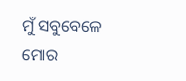ମୁଁ ସବୁବେଳେ ମୋର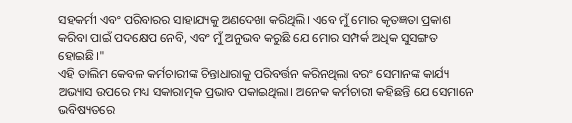ସହକର୍ମୀ ଏବଂ ପରିବାରର ସାହାଯ୍ୟକୁ ଅଣଦେଖା କରିଥିଲି। ଏବେ ମୁଁ ମୋର କୃତଜ୍ଞତା ପ୍ରକାଶ କରିବା ପାଇଁ ପଦକ୍ଷେପ ନେବି, ଏବଂ ମୁଁ ଅନୁଭବ କରୁଛି ଯେ ମୋର ସମ୍ପର୍କ ଅଧିକ ସୁସଙ୍ଗତ ହୋଇଛି।"
ଏହି ତାଲିମ କେବଳ କର୍ମଚାରୀଙ୍କ ଚିନ୍ତାଧାରାକୁ ପରିବର୍ତ୍ତନ କରିନଥିଲା ବରଂ ସେମାନଙ୍କ କାର୍ଯ୍ୟ ଅଭ୍ୟାସ ଉପରେ ମଧ୍ୟ ସକାରାତ୍ମକ ପ୍ରଭାବ ପକାଇଥିଲା। ଅନେକ କର୍ମଚାରୀ କହିଛନ୍ତି ଯେ ସେମାନେ ଭବିଷ୍ୟତରେ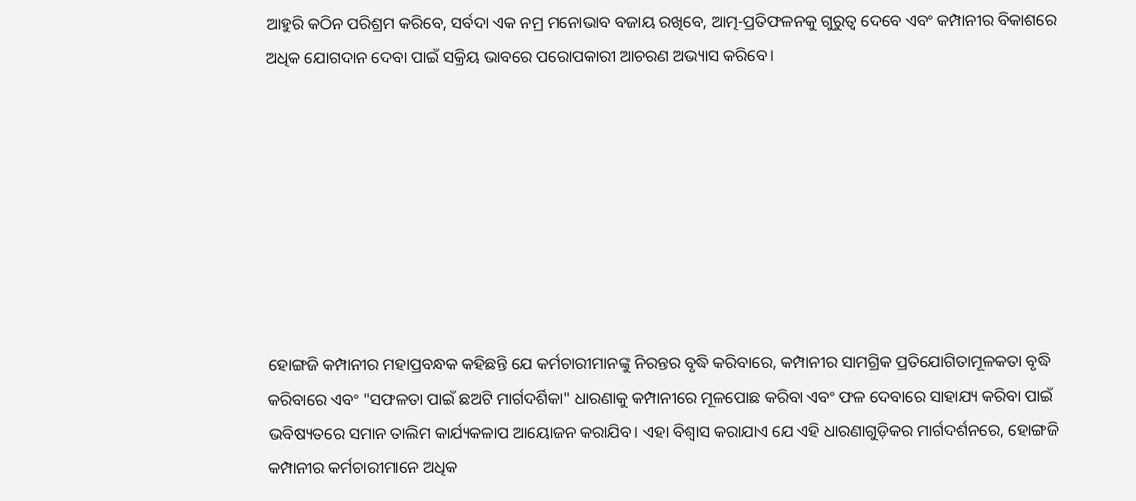ଆହୁରି କଠିନ ପରିଶ୍ରମ କରିବେ, ସର୍ବଦା ଏକ ନମ୍ର ମନୋଭାବ ବଜାୟ ରଖିବେ, ଆତ୍ମ-ପ୍ରତିଫଳନକୁ ଗୁରୁତ୍ୱ ଦେବେ ଏବଂ କମ୍ପାନୀର ବିକାଶରେ ଅଧିକ ଯୋଗଦାନ ଦେବା ପାଇଁ ସକ୍ରିୟ ଭାବରେ ପରୋପକାରୀ ଆଚରଣ ଅଭ୍ୟାସ କରିବେ।








ହୋଙ୍ଗଜି କମ୍ପାନୀର ମହାପ୍ରବନ୍ଧକ କହିଛନ୍ତି ଯେ କର୍ମଚାରୀମାନଙ୍କୁ ନିରନ୍ତର ବୃଦ୍ଧି କରିବାରେ, କମ୍ପାନୀର ସାମଗ୍ରିକ ପ୍ରତିଯୋଗିତାମୂଳକତା ବୃଦ୍ଧି କରିବାରେ ଏବଂ "ସଫଳତା ପାଇଁ ଛଅଟି ମାର୍ଗଦର୍ଶିକା" ଧାରଣାକୁ କମ୍ପାନୀରେ ମୂଳପୋଛ କରିବା ଏବଂ ଫଳ ଦେବାରେ ସାହାଯ୍ୟ କରିବା ପାଇଁ ଭବିଷ୍ୟତରେ ସମାନ ତାଲିମ କାର୍ଯ୍ୟକଳାପ ଆୟୋଜନ କରାଯିବ। ଏହା ବିଶ୍ୱାସ କରାଯାଏ ଯେ ଏହି ଧାରଣାଗୁଡ଼ିକର ମାର୍ଗଦର୍ଶନରେ, ହୋଙ୍ଗଜି କମ୍ପାନୀର କର୍ମଚାରୀମାନେ ଅଧିକ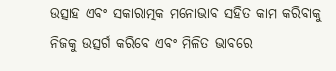ଉତ୍ସାହ ଏବଂ ସକାରାତ୍ମକ ମନୋଭାବ ସହିତ କାମ କରିବାକୁ ନିଜକୁ ଉତ୍ସର୍ଗ କରିବେ ଏବଂ ମିଳିତ ଭାବରେ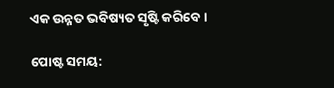ଏକ ଉନ୍ନତ ଭବିଷ୍ୟତ ସୃଷ୍ଟି କରିବେ।

ପୋଷ୍ଟ ସମୟ: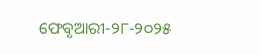ଫେବୃଆରୀ-୨୮-୨୦୨୫